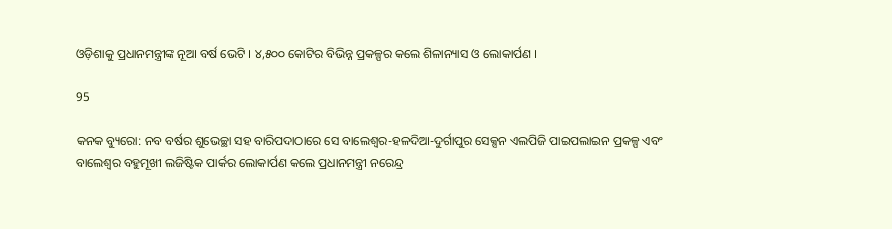ଓଡ଼ିଶାକୁ ପ୍ରଧାନମନ୍ତ୍ରୀଙ୍କ ନୂଆ ବର୍ଷ ଭେଟି । ୪,୫୦୦ କୋଟିର ବିଭିନ୍ନ ପ୍ରକଳ୍ପର କଲେ ଶିଳାନ୍ୟାସ ଓ ଲୋକାର୍ପଣ ।

95

କନକ ବ୍ୟୁରୋ: ନବ ବର୍ଷର ଶୁଭେଚ୍ଛା ସହ ବାରିପଦାଠାରେ ସେ ବାଲେଶ୍ୱର-ହଳଦିଆ-ଦୁର୍ଗାପୁର ସେକ୍ସନ ଏଲପିଜି ପାଇପଲାଇନ ପ୍ରକଳ୍ପ ଏବଂ ବାଲେଶ୍ୱର ବହୁମୂଖୀ ଲଜିଷ୍ଟିକ ପାର୍କର ଲୋକାର୍ପଣ କଲେ ପ୍ରଧାନମନ୍ତ୍ରୀ ନରେନ୍ଦ୍ର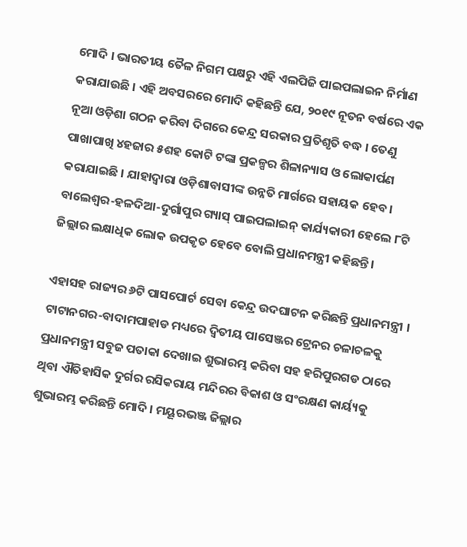ମୋଦି । ଭାରତୀୟ ତୈଳ ନିଗମ ପକ୍ଷରୁ ଏହି ଏଲପିଜି ପାଇପଲାଇନ ନିର୍ମାଣ କରାଯାଉଛି । ଏହି ଅବସରରେ ମୋଦି କହିଛନ୍ତି ଯେ, ୨୦୧୯ ନୂତନ ବର୍ଷରେ ଏକ ନୂଆ ଓଡ଼ିଶା ଗଠନ କରିବା ଦିଗରେ କେନ୍ଦ୍ର ସରକାର ପ୍ରତିଶୃତି ବଦ୍ଧ । ତେଣୁ ପାଖାପାଖି ୪ହଜାର ୫ଶହ କୋଟି ଟଙ୍କା ପ୍ରକଳ୍ପର ଶିଳାନ୍ୟାସ ଓ ଲୋକାର୍ପଣ କରାଯାଇଛି । ଯାହାଦ୍ୱାରା ଓଡ଼ିଶାବାସୀଙ୍କ ଉନ୍ନତି ମାର୍ଗରେ ସହାୟକ ହେବ । ବାଲେଶ୍ୱର-ହଳଦିଆ-ଦୁର୍ଗାପୁର ଗ୍ୟାସ୍ ପାଇପଲାଇନ୍ କାର୍ଯ୍ୟକାରୀ ହେଲେ ୮ଟି ଜିଲ୍ଲାର ଲକ୍ଷାଧିକ ଲୋକ ଉପକୃତ ହେବେ ବୋଲି ପ୍ରଧାନମନ୍ତ୍ରୀ କହିଛନ୍ତି ।

ଏହାସହ ରାଜ୍ୟର ୬ଟି ପାସପୋର୍ଟ ସେବା କେନ୍ଦ୍ର ଉଦଘାଟନ କରିଛନ୍ତି ପ୍ରଧାନମନ୍ତ୍ରୀ । ଟାଟାନଗର-ବାଦାମପାହାଡ ମଧ୍ୟରେ ଦ୍ୱିତୀୟ ପାସେଞ୍ଜର ଟ୍ରେନର ଚଳାଚଳକୁ ପ୍ରଧାନମନ୍ତ୍ରୀ ସବୁଜ ପତାକା ଦେଖାଇ ଶୁଭାରମ୍ଭ କରିବା ସହ ହରିପୁରଗଡ ଠାରେ ଥିବା ଐତିହାସିକ ଦୁର୍ଗର ରସିକରାୟ ମନ୍ଦିରର ବିକାଶ ଓ ସଂରକ୍ଷଣ କାର୍ୟ୍ୟକୁ ଶୁଭାରମ୍ଭ କରିଛନ୍ତି ମୋଦି । ମୟୂରଭଞ୍ଜ ଜିଲ୍ଲାର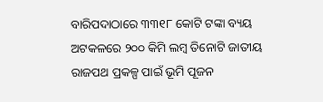ବାରିପଦାଠାରେ ୩୩୧୮ କୋଟି ଟଙ୍କା ବ୍ୟୟ ଅଟକଳରେ ୨୦୦ କିମି ଲମ୍ବ ତିନୋଟି ଜାତୀୟ ରାଜପଥ ପ୍ରକଳ୍ପ ପାଇଁ ଭୂମି ପୂଜନ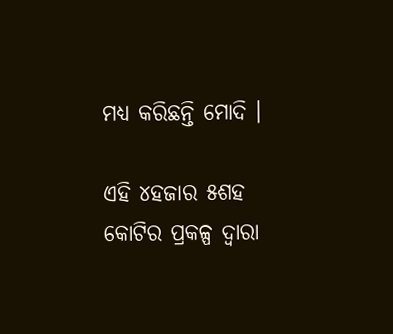ମଧ୍ୟ କରିଛନ୍ତି ମୋଦି ।

ଏହି ୪ହଜାର ୫ଶହ କୋଟିର ପ୍ରକଳ୍ପ ଦ୍ୱାରା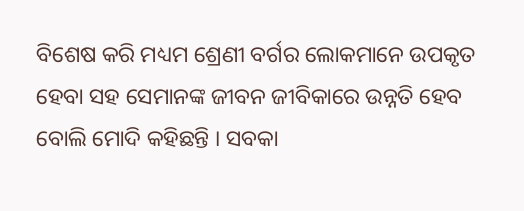ବିଶେଷ କରି ମଧ୍ୟମ ଶ୍ରେଣୀ ବର୍ଗର ଲୋକମାନେ ଉପକୃତ ହେବା ସହ ସେମାନଙ୍କ ଜୀବନ ଜୀବିକାରେ ଉନ୍ନତି ହେବ ବୋଲି ମୋଦି କହିଛନ୍ତି । ସବକା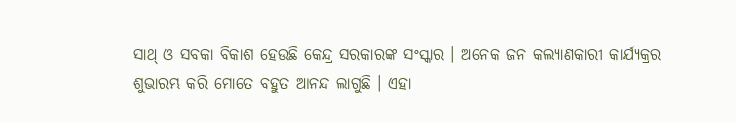ସାଥ୍ ଓ ସବକା ବିକାଶ ହେଉଛି କେନ୍ଦ୍ର ସରକାରଙ୍କ ସଂସ୍କାର । ଅନେକ ଜନ କଲ୍ୟାଣକାରୀ କାର୍ଯ୍ୟକ୍ରର ଶୁଭାରମ୍ଭ କରି ମୋତେ ବହୁତ ଆନନ୍ଦ ଲାଗୁଛି । ଏହା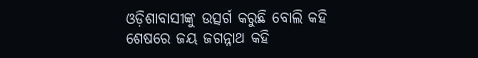ଓଡ଼ିଶାବାସୀଙ୍କୁ ଉତ୍ସର୍ଗ କରୁଛି ବୋଲି କହି ଶେଷରେ ଜୟ ଜଗନ୍ନାଥ କହି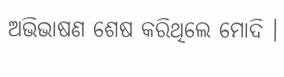ଅଭିଭାଷଣ ଶେଷ କରିଥିଲେ ମୋଦି ।